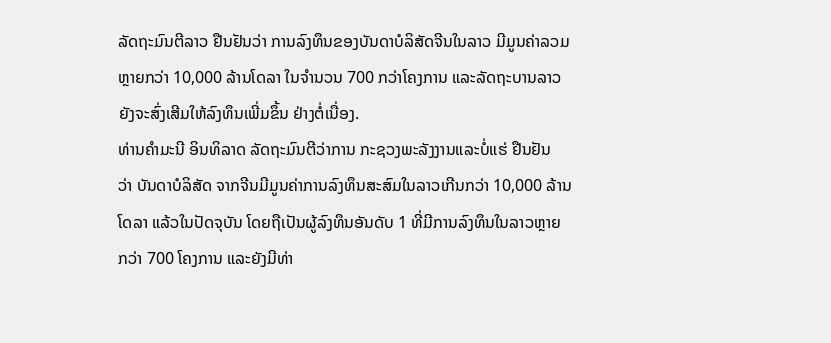ລັດຖະມົນຕີລາວ ຢືນຢັນວ່າ ການລົງທຶນຂອງບັນດາບໍລິສັດຈີນໃນລາວ ມີມູນຄ່າລວມ
ຫຼາຍກວ່າ 10,000 ລ້ານໂດລາ ໃນຈຳນວນ 700 ກວ່າໂຄງການ ແລະລັດຖະບານລາວ
ຍັງຈະສົ່ງເສີມໃຫ້ລົງທຶນເພີ່ມຂຶ້ນ ຢ່າງຕໍ່ເນື່ອງ.
ທ່ານຄຳມະນີ ອິນທິລາດ ລັດຖະມົນຕີວ່າການ ກະຊວງພະລັງງານແລະບໍ່ແຮ່ ຢືນຢັນ
ວ່າ ບັນດາບໍລິສັດ ຈາກຈີນມີມູນຄ່າການລົງທຶນສະສົມໃນລາວເກີນກວ່າ 10,000 ລ້ານ
ໂດລາ ແລ້ວໃນປັດຈຸບັນ ໂດຍຖືເປັນຜູ້ລົງທຶນອັນດັບ 1 ທີ່ມີການລົງທຶນໃນລາວຫຼາຍ
ກວ່າ 700 ໂຄງການ ແລະຍັງມີທ່າ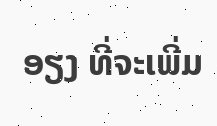ອຽງ ທີ່ຈະເພີ່ມ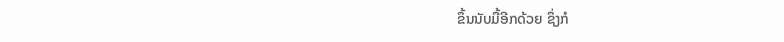ຂຶ້ນນັບມື້ອີກດ້ວຍ ຊຶ່ງກໍ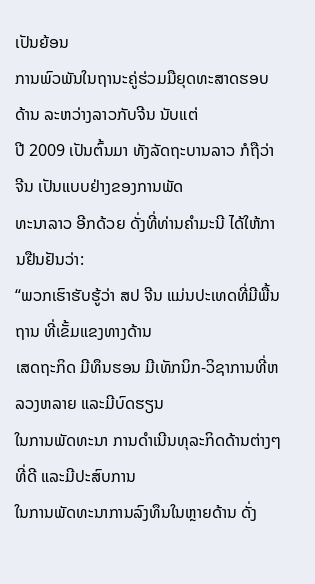ເປັນຍ້ອນ
ການພົວພັນໃນຖານະຄູ່ຮ່ວມມືຍຸດທະສາດຮອບດ້ານ ລະຫວ່າງລາວກັບຈີນ ນັບແຕ່
ປີ 2009 ເປັນຕົ້ນມາ ທັງລັດຖະບານລາວ ກໍຖືວ່າ ຈີນ ເປັນແບບຢ່າງຂອງການພັດ
ທະນາລາວ ອີກດ້ວຍ ດັ່ງທີ່ທ່ານຄຳມະນີ ໄດ້ໃຫ້ການຢືນຢັນວ່າ:
“ພວກເຮົາຮັບຮູ້ວ່າ ສປ ຈີນ ແມ່ນປະເທດທີ່ມີພື້ນຖານ ທີ່ເຂັ້ມແຂງທາງດ້ານ
ເສດຖະກິດ ມີທຶນຮອນ ມີເທັກນິກ-ວິຊາການທີ່ຫລວງຫລາຍ ແລະມີບົດຮຽນ
ໃນການພັດທະນາ ການດຳເນີນທຸລະກິດດ້ານຕ່າງໆທີ່ດີ ແລະມີປະສົບການ
ໃນການພັດທະນາການລົງທຶນໃນຫຼາຍດ້ານ ດັ່ງ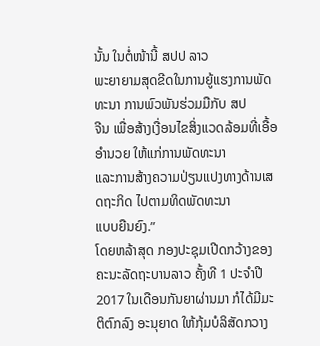ນັ້ນ ໃນຕໍ່ໜ້ານີ້ ສປປ ລາວ
ພະຍາຍາມສຸດຂີດໃນການຍູ້ແຮງການພັດທະນາ ການພົວພັນຮ່ວມມືກັບ ສປ
ຈີນ ເພື່ອສ້າງເງື່ອນໄຂສິ່ງແວດລ້ອມທີ່ເອື້ອອຳນວຍ ໃຫ້ແກ່ການພັດທະນາ
ແລະການສ້າງຄວາມປ່ຽນແປງທາງດ້ານເສດຖະກິດ ໄປຕາມທິດພັດທະນາ
ແບບຍືນຍົງ.”
ໂດຍຫລ້າສຸດ ກອງປະຊຸມເປີດກວ້າງຂອງຄະນະລັດຖະບານລາວ ຄັ້ງທີ 1 ປະຈຳປີ
2017 ໃນເດືອນກັນຍາຜ່ານມາ ກໍໄດ້ມີມະຕິຕົກລົງ ອະນຸຍາດ ໃຫ້ກຸ້ມບໍລິສັດກວາງ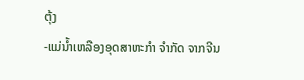ຕຸ້ງ
-ແມ່ນ້ຳເຫລືອງອຸດສາຫະກຳ ຈຳກັດ ຈາກຈີນ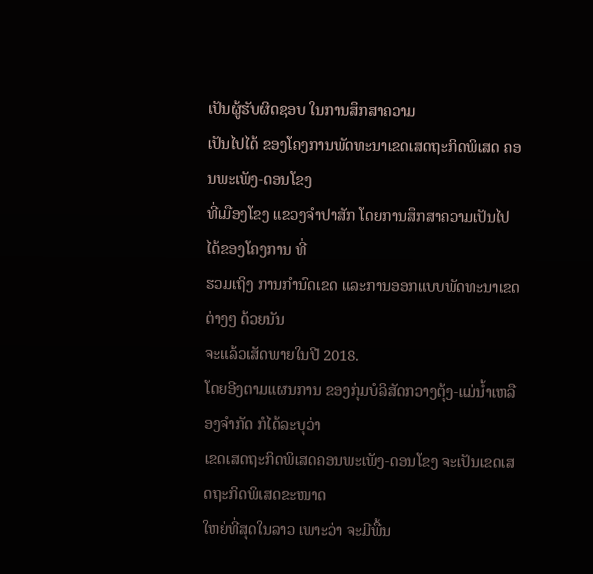ເປັນຜູ້ຮັບຜິດຊອບ ໃນການສຶກສາຄວາມ
ເປັນໄປໄດ້ ຂອງໂຄງການພັດທະນາເຂດເສດຖະກິດພິເສດ ຄອນພະເພັງ-ດອນໂຂງ
ທີ່ເມືອງໂຂງ ແຂວງຈຳປາສັກ ໂດຍການສຶກສາຄວາມເປັນໄປໄດ້ຂອງໂຄງການ ທີ່
ຮວມເຖິງ ການກຳນົດເຂດ ແລະການອອກແບບພັດທະນາເຂດຕ່າງໆ ດ້ວຍນັນ
ຈະແລ້ວເສັດພາຍໃນປີ 2018.
ໂດຍອີງຕາມແຜນການ ຂອງກຸ່ມບໍລິສັດກວາງຕຸ້ງ-ແມ່ນ້ຳເຫລືອງຈຳກັດ ກໍໄດ້ລະບຸວ່າ
ເຂດເສດຖະກິດພິເສດຄອນພະເພັງ-ດອນໂຂງ ຈະເປັນເຂດເສດຖະກິດພິເສດຂະໜາດ
ໃຫຍ່ທີ່ສຸດໃນລາວ ເພາະວ່າ ຈະມີພື້ນ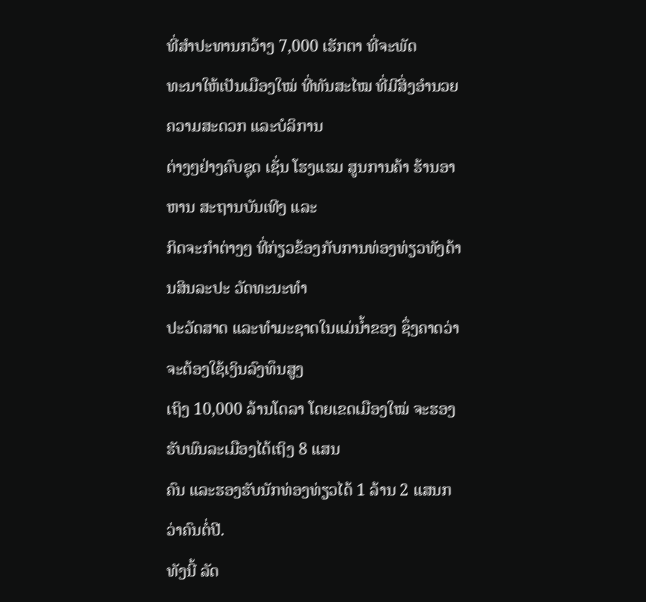ທີ່ສຳປະທານກວ້າງ 7,000 ເຮັກຕາ ທີ່ຈະພັດ
ທະນາໃຫ້ເປັນເມືອງໃໝ່ ທີ່ທັນສະໄໝ ທີ່ມີສິ່ງອຳນວຍຄວາມສະດວກ ແລະບໍລິການ
ຕ່າງໆຢ່າງຄົບຊຸດ ເຊັ່ນ ໂຮງແຮມ ສູນການຄ້າ ຮ້ານອາຫານ ສະຖານບັນເທີງ ແລະ
ກິດຈະກຳຕ່າງໆ ທີ່ກ່ຽວຂ້ອງກັບການທ່ອງທ່ຽວທັງດ້ານສິນລະປະ ວັດທະນະທຳ
ປະວັດສາດ ແລະທຳມະຊາດໃນແມ່ນ້ຳຂອງ ຊຶ່ງຄາດວ່າ ຈະຕ້ອງໃຊ້ເງິນລົງທຶນສູງ
ເຖິງ 10,000 ລ້ານໂດລາ ໂດຍເຂດເມືອງໃໝ່ ຈະຮອງຮັບພົນລະເມືອງໄດ້ເຖິງ 8 ແສນ
ຄົນ ແລະຮອງຮັບນັກທ່ອງທ່ຽວໄດ້ 1 ລ້ານ 2 ແສນກວ່າຄົນຕໍ່ປີ.
ທັງນີ້ ລັດ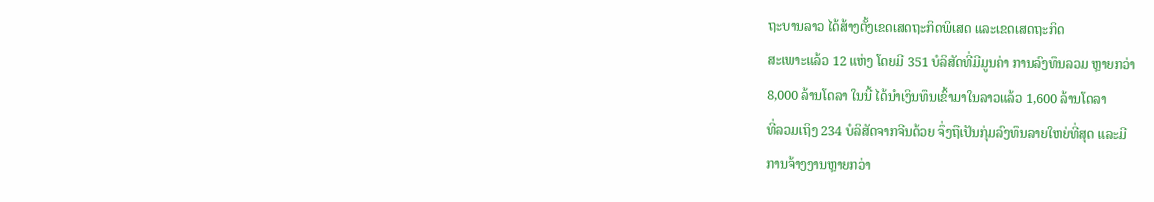ຖະບານລາວ ໄດ້ສ້າງຕັ້ງເຂດເສດຖະກິດພິເສດ ແລະເຂດເສດຖະກິດ
ສະເພາະແລ້ວ 12 ແຫ່ງ ໂດຍມີ 351 ບໍລິສັດທີ່ມີມູນຄ່າ ການລົງທຶນລວມ ຫຼາຍກວ່າ
8,000 ລ້ານໂດລາ ໃນນີ້ ໄດ້ນຳເງິນທຶນເຂົ້າມາໃນລາວແລ້ວ 1,600 ລ້ານໂດລາ
ທີ່ລວມເຖິງ 234 ບໍລິສັດຈາກຈີນດ້ວຍ ຈຶ່ງຖືເປັນກຸ່ມລົງທຶນລາຍໃຫຍ່ທີ່ສຸດ ແລະມີ
ການຈ້າງງານຫຼາຍກວ່າ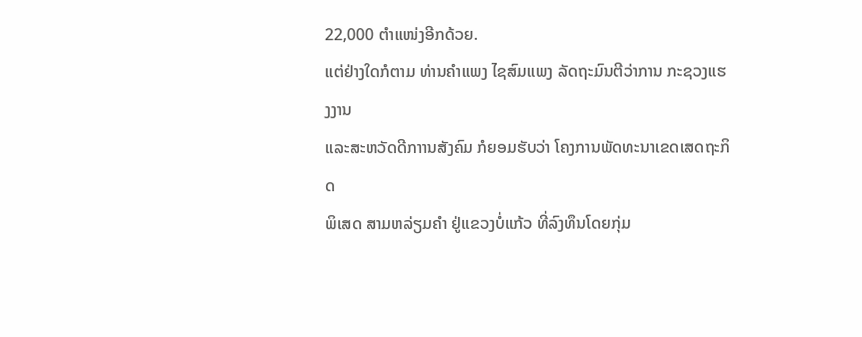22,000 ຕຳແໜ່ງອີກດ້ວຍ.
ແຕ່ຢ່າງໃດກໍຕາມ ທ່ານຄຳແພງ ໄຊສົມແພງ ລັດຖະມົນຕີວ່າການ ກະຊວງແຮງງານ
ແລະສະຫວັດດີກາານສັງຄົມ ກໍຍອມຮັບວ່າ ໂຄງການພັດທະນາເຂດເສດຖະກິດ
ພິເສດ ສາມຫລ່ຽມຄຳ ຢູ່ແຂວງບໍ່ແກ້ວ ທີ່ລົງທຶນໂດຍກຸ່ມ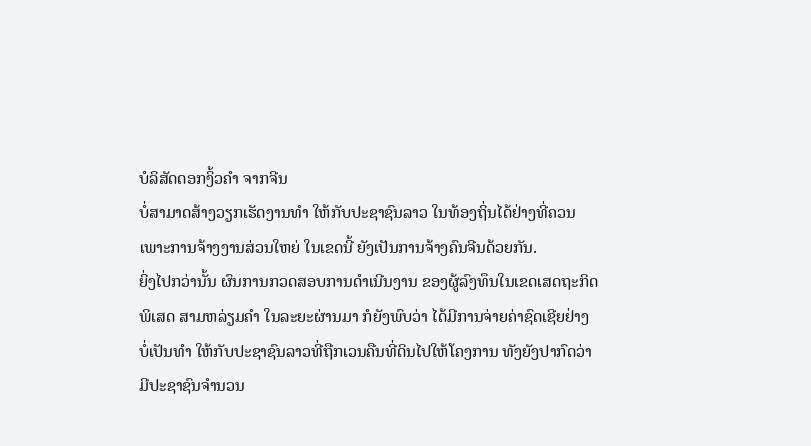ບໍລິສັດດອກງິ້ວຄຳ ຈາກຈີນ
ບໍ່ສາມາດສ້າງວຽກເຮັດງານທຳ ໃຫ້ກັບປະຊາຊົນລາວ ໃນທ້ອງຖິ່ນໄດ້ຢ່າງທີ່ຄວນ
ເພາະການຈ້າງງານສ່ວນໃຫຍ່ ໃນເຂດນີ້ ຍັງເປັນການຈ້າງຄົນຈີນດ້ວຍກັນ.
ຍິ່ງໄປກວ່ານັ້ນ ຜົນການກວດສອບການດຳເນີນງານ ຂອງຜູ້ລົງທຶນໃນເຂດເສດຖະກິດ
ພິເສດ ສາມຫລ່ຽມຄຳ ໃນລະຍະຜ່ານມາ ກໍຍັງພົບວ່າ ໄດ້ມີການຈ່າຍຄ່າຊົດເຊີຍຢ່າງ
ບໍ່ເປັນທຳ ໃຫ້ກັບປະຊາຊົນລາວທີ່ຖືກເວນຄືນທີ່ດິນໄປໃຫ້ໂຄງການ ທັງຍັງປາກົດວ່າ
ມີປະຊາຊົນຈຳນວນ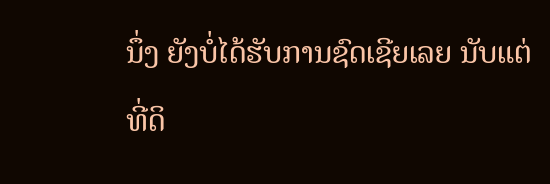ນຶ່ງ ຍັງບໍ່ໄດ້ຮັບການຊົດເຊີຍເລຍ ນັບແຕ່ທີ່ດິ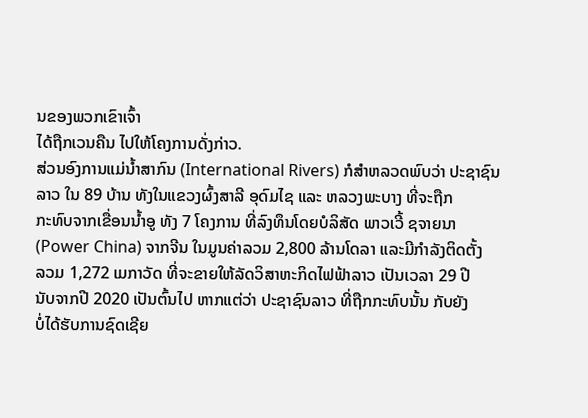ນຂອງພວກເຂົາເຈົ້າ
ໄດ້ຖືກເວນຄືນ ໄປໃຫ້ໂຄງການດັ່ງກ່າວ.
ສ່ວນອົງການແມ່ນ້ຳສາກົນ (International Rivers) ກໍສຳຫລວດພົບວ່າ ປະຊາຊົນ
ລາວ ໃນ 89 ບ້ານ ທັງໃນແຂວງຜົ້ງສາລີ ອຸດົມໄຊ ແລະ ຫລວງພະບາງ ທີ່ຈະຖືກ
ກະທົບຈາກເຂື່ອນນ້ຳອູ ທັງ 7 ໂຄງການ ທີ່ລົງທຶນໂດຍບໍລິສັດ ພາວເວີ້ ຊຈາຍນາ
(Power China) ຈາກຈີນ ໃນມູນຄ່າລວມ 2,800 ລ້ານໂດລາ ແລະມີກຳລັງຕິດຕັ້ງ
ລວມ 1,272 ເມກາວັດ ທີ່ຈະຂາຍໃຫ້ລັດວິສາຫະກິດໄຟຟ້າລາວ ເປັນເວລາ 29 ປີ
ນັບຈາກປີ 2020 ເປັນຕົ້ນໄປ ຫາກແຕ່ວ່າ ປະຊາຊົນລາວ ທີ່ຖືກກະທົບນັ້ນ ກັບຍັງ
ບໍ່ໄດ້ຮັບການຊົດເຊີຍ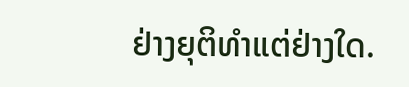ຢ່າງຍຸຕິທຳແຕ່ຢ່າງໃດ.